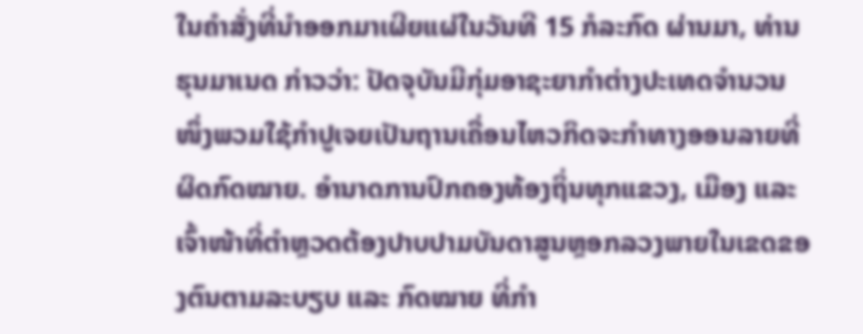ໃນຄຳສັ່ງທີ່ນຳອອກມາເຜີຍແຜ່ໃນວັນທີ 15 ກໍລະກົດ ຜ່ານມາ, ທ່ານ ຮຸນມາເນດ ກ່າວວ່າ: ປັດຈຸບັນມີກຸ່ມອາຊະຍາກຳຕ່າງປະເທດຈຳນວນໜຶ່ງພວມໃຊ້ກຳປູເຈຍເປັນຖານເຄື່ອນໄຫວກິດຈະກຳທາງອອນລາຍທີ່ຜິດກົດໝາຍ. ອຳນາດການປົກຄອງທ້ອງຖິ່ນທຸກແຂວງ, ເມືອງ ແລະ ເຈົ້າໜ້າທີ່ຕຳຫຼວດຕ້ອງປາບປາມບັນດາສູນຫຼອກລວງພາຍໃນເຂດຂອງຕົນຕາມລະບຽບ ແລະ ກົດໝາຍ ທີ່ກຳ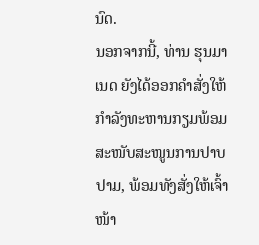ນົດ.
ນອກຈາກນີ້, ທ່ານ ຮຸນມາເນດ ຍັງໄດ້ອອກຄຳສັ່ງໃຫ້ກຳລັງທະຫານກຽມພ້ອມສະໜັບສະໜູນການປາບປາມ, ພ້ອມທັງສັ່ງໃຫ້ເຈົ້າໜ້າ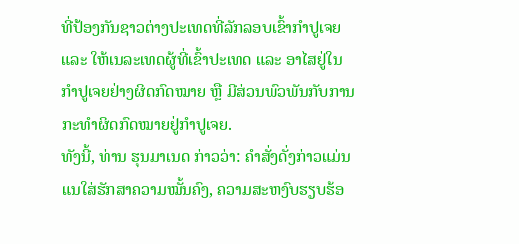ທີ່ປ້ອງກັນຊາວຕ່າງປະເທດທີ່ລັກລອບເຂົ້າກຳປູເຈຍ ແລະ ໃຫ້ເນລະເທດຜູ້ທີ່ເຂົ້າປະເທດ ແລະ ອາໄສຢູ່ໃນກຳປູເຈຍຢ່າງຜິດກົດໝາຍ ຫຼື ມີສ່ວນພົວພັນກັບການກະທຳຜິດກົດໝາຍຢູ່ກຳປູເຈຍ.
ທັງນີ້, ທ່ານ ຮຸນມາເນດ ກ່າວວ່າ: ຄຳສັ່ງດັ່ງກ່າວແມ່ນແນໃສ່ຮັກສາຄວາມໝັ້ນຄົງ, ຄວາມສະຫງົບຮຽບຮ້ອ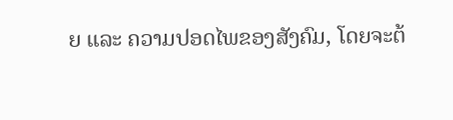ຍ ແລະ ຄວາມປອດໄພຂອງສັງຄົມ, ໂດຍຈະຕ້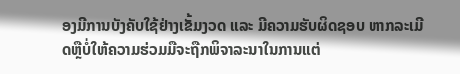ອງມີການບັງຄັບໃຊ້ຢ່າງເຂັ້ມງວດ ແລະ ມີຄວາມຮັບຜິດຊອບ ຫາກລະເມີດຫຼືບໍ່ໃຫ້ຄວາມຮ່ວມມືຈະຖືກພິຈາລະນາໃນການແຕ່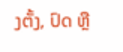ງຕັ້ງ, ປົດ ຫຼື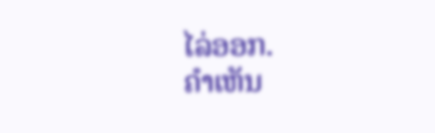ໄລ່ອອກ.
ຄໍາເຫັນ